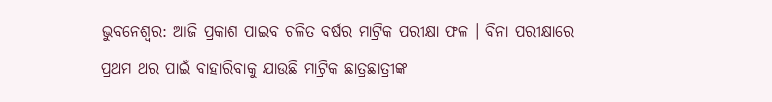ଭୁବନେଶ୍ବର: ଆଜି ପ୍ରକାଶ ପାଇବ ଚଳିତ ବର୍ଷର ମାଟ୍ରିକ ପରୀକ୍ଷା ଫଳ । ବିନା ପରୀକ୍ଷାରେ ପ୍ରଥମ ଥର ପାଇଁ ବାହାରିବାକୁ ଯାଉଛି ମାଟ୍ରିକ ଛାତ୍ରଛାତ୍ରୀଙ୍କ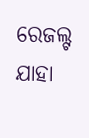ରେଜଲ୍ଟ ଯାହା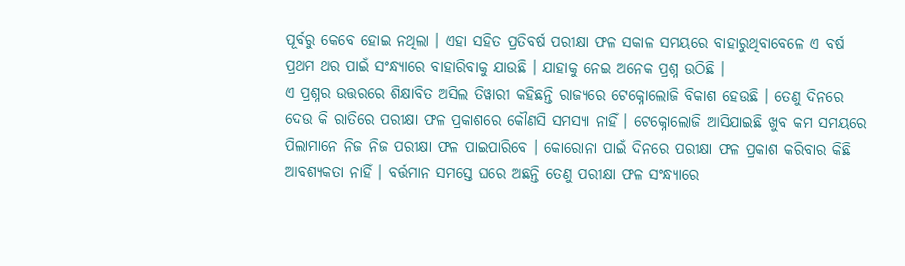ପୂର୍ବରୁ କେବେ ହୋଇ ନଥିଲା । ଏହା ସହିତ ପ୍ରତିବର୍ଷ ପରୀକ୍ଷା ଫଳ ସକାଳ ସମୟରେ ବାହାରୁଥିବାବେଳେ ଏ ବର୍ଷ ପ୍ରଥମ ଥର ପାଇଁ ସଂନ୍ଧ୍ୟାରେ ବାହାରିବାକୁ ଯାଉଛି । ଯାହାକୁ ନେଇ ଅନେକ ପ୍ରଶ୍ନ ଉଠିଛି ।
ଏ ପ୍ରଶ୍ନର ଉତ୍ତରରେ ଶିକ୍ଷାବିତ ଅସିଲ ତିୱାରୀ କହିଛନ୍ତି ରାଜ୍ୟରେ ଟେକ୍ନୋଲୋଜି ବିକାଶ ହେଉଛି । ତେଣୁ ଦିନରେ ଦେଉ କି ରାତିରେ ପରୀକ୍ଷା ଫଳ ପ୍ରକାଶରେ କୌଣସି ସମସ୍ୟା ନାହିଁ । ଟେକ୍ନୋଲୋଜି ଆସିଯାଇଛି ଖୁବ କମ ସମୟରେ ପିଲାମାନେ ନିଜ ନିଜ ପରୀକ୍ଷା ଫଳ ପାଇପାରିବେ । କୋରୋନା ପାଇଁ ଦିନରେ ପରୀକ୍ଷା ଫଳ ପ୍ରକାଶ କରିବାର କିଛି ଆବଶ୍ୟକତା ନାହିଁ । ବର୍ତ୍ତମାନ ସମସ୍ତେ ଘରେ ଅଛନ୍ତି ତେଣୁ ପରୀକ୍ଷା ଫଳ ସଂନ୍ଧ୍ୟାରେ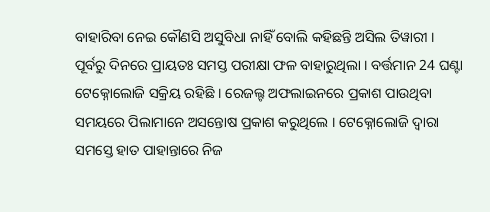ବାହାରିବା ନେଇ କୌଣସି ଅସୁବିଧା ନାହିଁ ବୋଲି କହିଛନ୍ତି ଅସିଲ ତିୱାରୀ ।
ପୂର୍ବରୁ ଦିନରେ ପ୍ରାୟତଃ ସମସ୍ତ ପରୀକ୍ଷା ଫଳ ବାହାରୁଥିଲା । ବର୍ତ୍ତମାନ 24 ଘଣ୍ଟା ଟେକ୍ନୋଲୋଜି ସକ୍ରିୟ ରହିଛି । ରେଜଲ୍ଟ ଅଫଲାଇନରେ ପ୍ରକାଶ ପାଉଥିବା ସମୟରେ ପିଲାମାନେ ଅସନ୍ତୋଷ ପ୍ରକାଶ କରୁଥିଲେ । ଟେକ୍ନୋଲୋଜି ଦ୍ବାରା ସମସ୍ତେ ହାତ ପାହାନ୍ତାରେ ନିଜ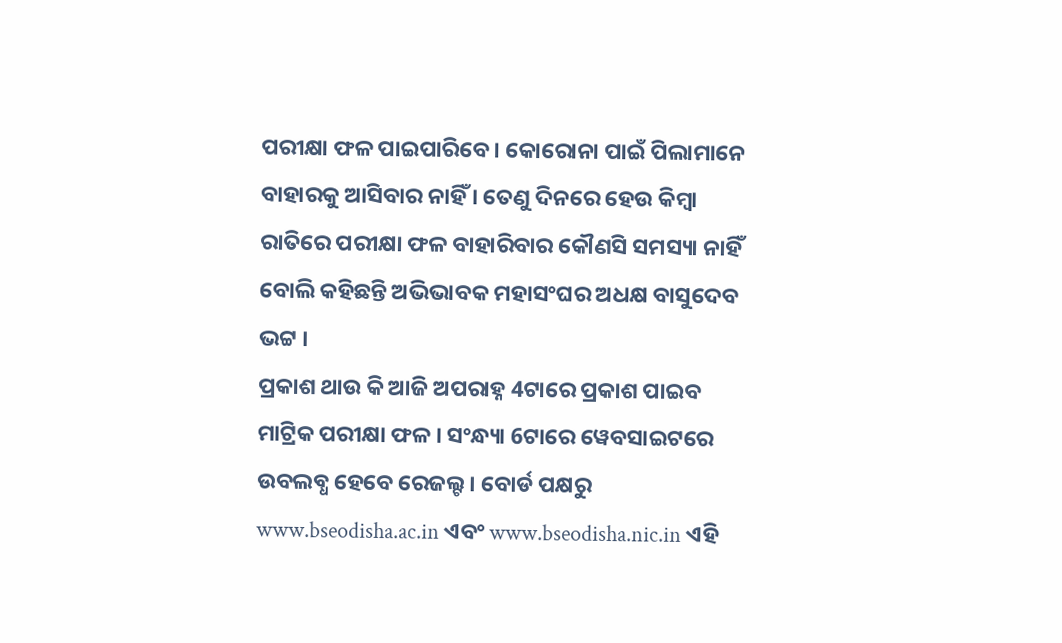ପରୀକ୍ଷା ଫଳ ପାଇପାରିବେ । କୋରୋନା ପାଇଁ ପିଲାମାନେ ବାହାରକୁ ଆସିବାର ନାହିଁ । ତେଣୁ ଦିନରେ ହେଉ କିମ୍ବା ରାତିରେ ପରୀକ୍ଷା ଫଳ ବାହାରିବାର କୌଣସି ସମସ୍ୟା ନାହିଁ ବୋଲି କହିଛନ୍ତି ଅଭିଭାବକ ମହାସଂଘର ଅଧକ୍ଷ ବାସୁଦେବ ଭଟ୍ଟ ।
ପ୍ରକାଶ ଥାଉ କି ଆଜି ଅପରାହ୍ନ 4ଟାରେ ପ୍ରକାଶ ପାଇବ ମାଟ୍ରିକ ପରୀକ୍ଷା ଫଳ । ସଂନ୍ଧ୍ୟା 6ଟାରେ ୱେବସାଇଟରେ ଉବଲବ୍ଧ ହେବେ ରେଜଲ୍ଟ । ବୋର୍ଡ ପକ୍ଷରୁ www.bseodisha.ac.in ଏବଂ www.bseodisha.nic.in ଏହି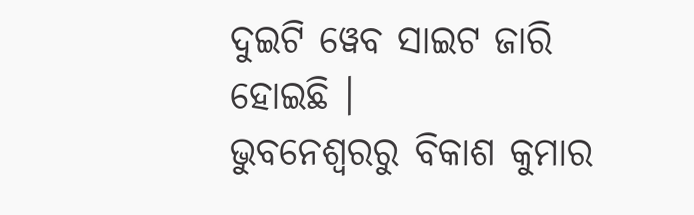ଦୁଇଟି ୱେବ ସାଇଟ ଜାରି ହୋଇଛି ।
ଭୁବନେଶ୍ବରରୁ ବିକାଶ କୁମାର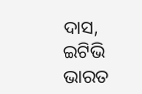ଦାସ, ଇଟିଭି ଭାରତ